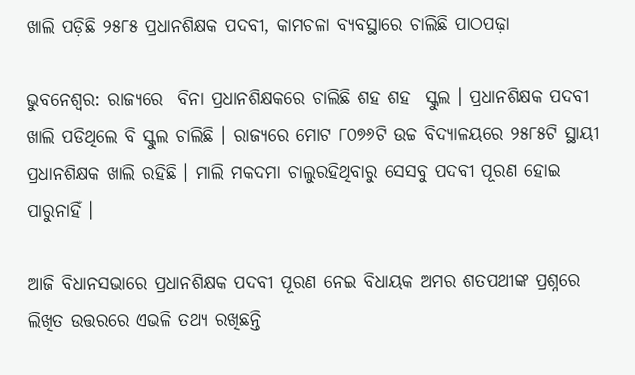ଖାଲି ପଡ଼ିଛି ୨୫୮୫ ପ୍ରଧାନଶିକ୍ଷକ ପଦବୀ, କାମଚଳା ବ୍ୟବସ୍ଥାରେ ଚାଲିଛି ପାଠପଢ଼ା

ଭୁବନେଶ୍ବର: ରାଜ୍ୟରେ  ବିନା ପ୍ରଧାନଶିକ୍ଷକରେ ଚାଲିଛି ଶହ ଶହ  ସ୍କୁଲ । ପ୍ରଧାନଶିକ୍ଷକ ପଦବୀ ଖାଲି ପଡିଥିଲେ ବି ସ୍କୁଲ ଚାଲିଛି । ରାଜ୍ୟରେ ମୋଟ ୮୦୭୬ଟି ଉଚ୍ଚ ବିଦ୍ୟାଳୟରେ ୨୫୮୫ଟି ସ୍ଥାୟୀ ପ୍ରଧାନଶିକ୍ଷକ ଖାଲି ରହିଛି । ମାଲି ମକଦମା ଚାଲୁରହିଥିବାରୁ ସେସବୁ ପଦବୀ ପୂରଣ ହୋଇ ପାରୁନାହିଁ ।

ଆଜି ବିଧାନସଭାରେ ପ୍ରଧାନଶିକ୍ଷକ ପଦବୀ ପୂରଣ ନେଇ ବିଧାୟକ ଅମର ଶତପଥୀଙ୍କ ପ୍ରଶ୍ନରେ ଲିଖିତ ଉତ୍ତରରେ ଏଭଳି ତଥ୍ୟ ରଖିଛନ୍ତି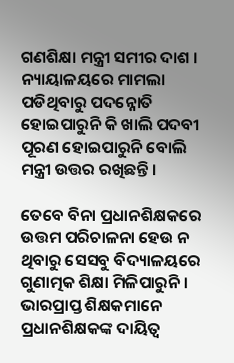ଗଣଶିକ୍ଷା ମନ୍ତ୍ରୀ ସମୀର ଦାଶ । ନ୍ୟାୟାଳୟରେ ମାମଲା ପଡିଥିବାରୁ ପଦନ୍ନୋତି ହୋଇପାରୁନି କି ଖାଲି ପଦବୀ ପୂରଣ ହୋଇପାରୁନି ବୋଲି ମନ୍ତ୍ରୀ ଉତ୍ତର ରଖିଛନ୍ତି ।

ତେବେ ବିନା ପ୍ରଧାନଶିକ୍ଷକରେ ଉତ୍ତମ ପରିଚାଳନା ହେଉ ନ ଥିବାରୁ ସେସବୁ ବିଦ୍ୟାଳୟରେ ଗୁଣାତ୍ମକ ଶିକ୍ଷା ମିଳିପାରୁନି । ଭାରପ୍ରାପ୍ତ ଶିକ୍ଷକମାନେ ପ୍ରଧାନଶିକ୍ଷକଙ୍କ ଦାୟିତ୍ୱ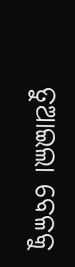ତୁଆଇଲା ବେଳକୁ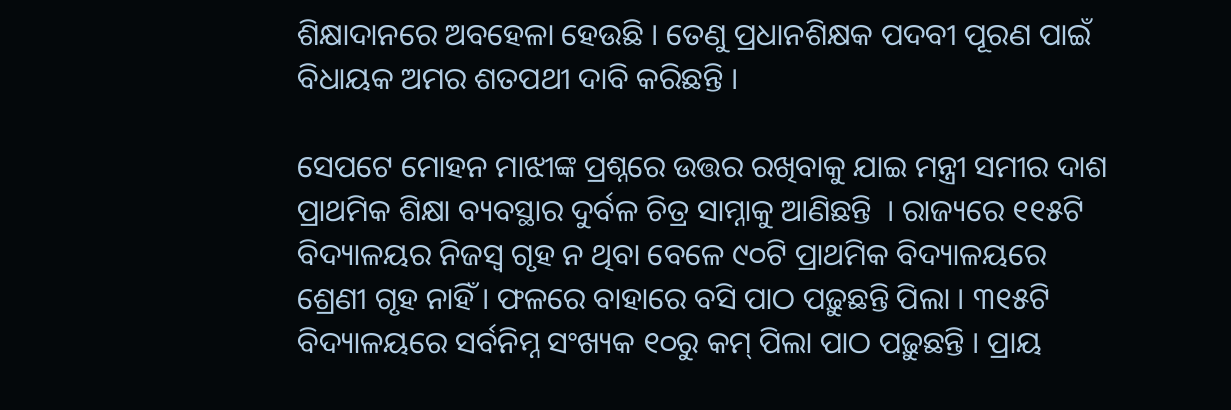ଶିକ୍ଷାଦାନରେ ଅବହେଳା ହେଉଛି । ତେଣୁ ପ୍ରଧାନଶିକ୍ଷକ ପଦବୀ ପୂରଣ ପାଇଁ ବିଧାୟକ ଅମର ଶତପଥୀ ଦାବି କରିଛନ୍ତି ।

ସେପଟେ ମୋହନ ମାଝୀଙ୍କ ପ୍ରଶ୍ନରେ ଉତ୍ତର ରଖିବାକୁ ଯାଇ ମନ୍ତ୍ରୀ ସମୀର ଦାଶ ପ୍ରାଥମିକ ଶିକ୍ଷା ବ୍ୟବସ୍ଥାର ଦୁର୍ବଳ ଚିତ୍ର ସାମ୍ନାକୁ ଆଣିଛନ୍ତି  । ରାଜ୍ୟରେ ୧୧୫ଟି ବିଦ୍ୟାଳୟର ନିଜସ୍ୱ ଗୃହ ନ ଥିବା ବେଳେ ୯୦ଟି ପ୍ରାଥମିକ ବିଦ୍ୟାଳୟରେ ଶ୍ରେଣୀ ଗୃହ ନାହିଁ । ଫଳରେ ବାହାରେ ବସି ପାଠ ପଢ଼ୁଛନ୍ତି ପିଲା । ୩୧୫ଟି ବିଦ୍ୟାଳୟରେ ସର୍ବନିମ୍ନ ସଂଖ୍ୟକ ୧୦ରୁ କମ୍ ପିଲା ପାଠ ପଢ଼ୁଛନ୍ତି । ପ୍ରାୟ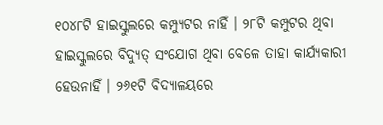୧୦୪୮ଟି ହାଇସ୍କୁଲରେ କମ୍ପ୍ୟୁଟର ନାହିଁ । ୨୮ଟି କମ୍ପୁଟର ଥିବା ହାଇସ୍କୁଲରେ ବିଦ୍ୟୁତ୍ ସଂଯୋଗ ଥିବା ବେଳେ ତାହା କାର୍ଯ୍ୟକାରୀ ହେଉନାହିଁ । ୨୬୧ଟି ବିଦ୍ୟାଳୟରେ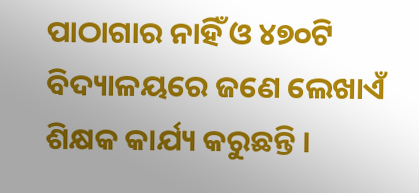ପାଠାଗାର ନାହିଁ ଓ ୪୭୦ଟି ବିଦ୍ୟାଳୟରେ ଜଣେ ଲେଖାଏଁ ଶିକ୍ଷକ କାର୍ଯ୍ୟ କରୁଛନ୍ତି ।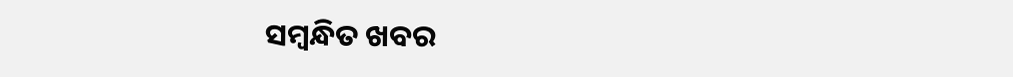ସମ୍ବନ୍ଧିତ ଖବର